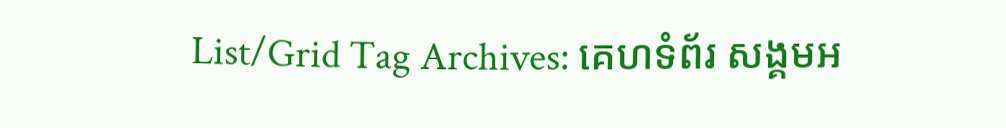List/Grid Tag Archives: គេហទំព័រ សង្គមអ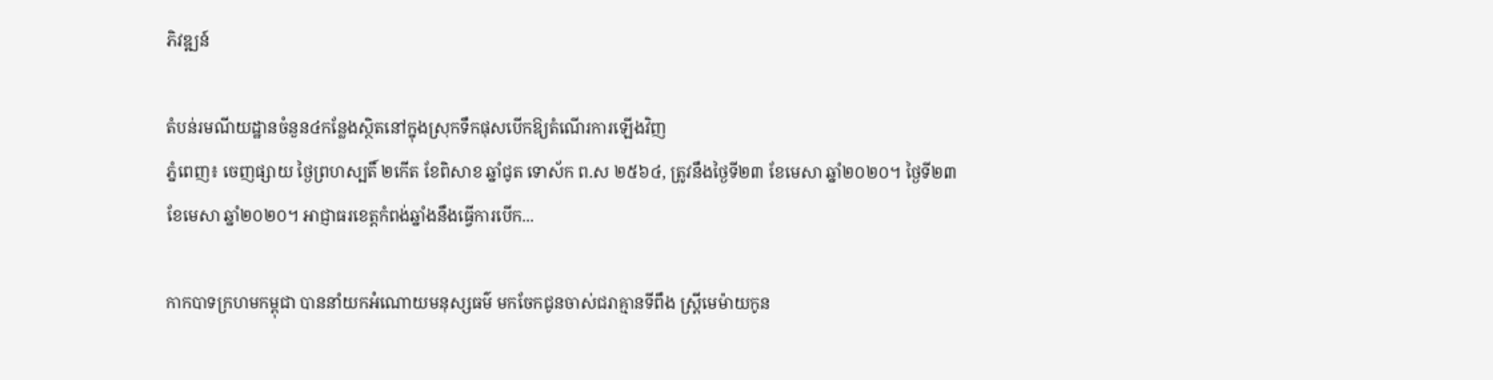ភិវឌ្ឍន៍

តំបន់រមណីយដ្ឋានចំនួន៤កន្លែងស្ថិតនៅក្នុងស្រុកទឹកផុសបើកឱ្យតំណើរការឡើងវិញ
ភ្នំពេញ៖ ចេញផ្សាយ ថ្ងៃព្រហស្បតិ៍ ២កើត ខែពិសាខ ឆ្នាំជូត ទោស័ក ព.ស ២៥៦៤, ត្រូវនឹងថ្ងៃទី២៣ ខែមេសា ឆ្នាំ២០២០។ ថ្ងៃទី២៣ ខែមេសា ឆ្នាំ២០២០។ អាជ្ញាធរខេត្តកំពង់ឆ្នាំងនឹងធ្វើការបើក...

កាកបាទក្រហមកម្ពុជា បាននាំយកអំណោយមនុស្សធម៌ មកចែកជូនចាស់ជរាគ្មានទីពឹង ស្រ្តីមេម៉ាយកូន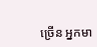ច្រើន អ្នកមា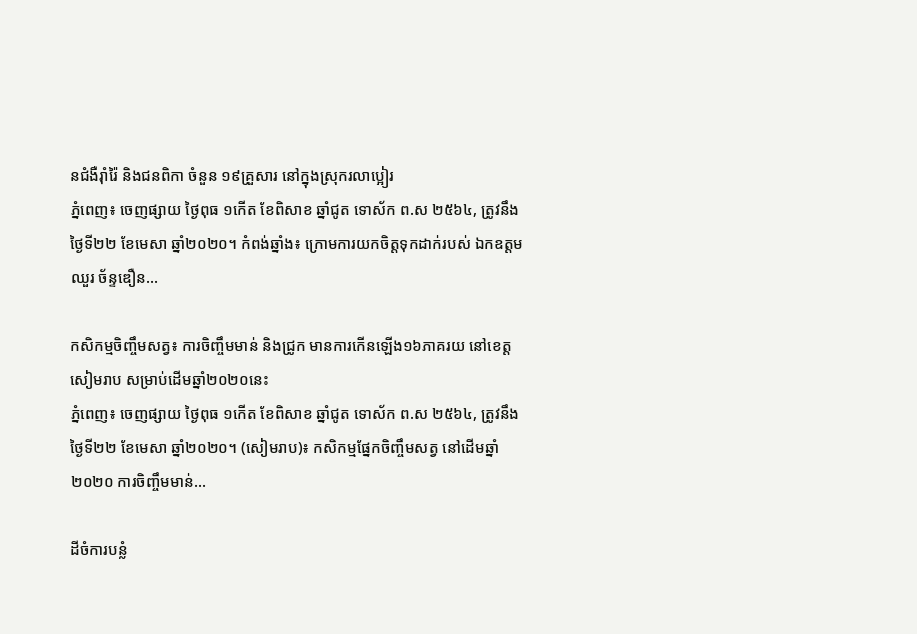នជំងឺរ៉ាំរ៉ៃ និងជនពិកា ចំនួន ១៩គ្រួសារ នៅក្នុងស្រុករលាប្អៀរ
ភ្នំពេញ៖ ចេញផ្សាយ ថ្ងៃពុធ ១កើត ខែពិសាខ ឆ្នាំជូត ទោស័ក ព.ស ២៥៦៤, ត្រូវនឹងថ្ងៃទី២២ ខែមេសា ឆ្នាំ២០២០។ កំពង់ឆ្នាំង៖ ក្រោមការយកចិត្តទុកដាក់របស់ ឯកឧត្តម ឈួរ ច័ន្ទឌឿន...

កសិកម្មចិញ្ចឹមសត្វ៖ ការចិញ្ចឹមមាន់ និងជ្រូក មានការកើនឡើង១៦ភាគរយ នៅខេត្តសៀមរាប សម្រាប់ដើមឆ្នាំ២០២០នេះ
ភ្នំពេញ៖ ចេញផ្សាយ ថ្ងៃពុធ ១កើត ខែពិសាខ ឆ្នាំជូត ទោស័ក ព.ស ២៥៦៤, ត្រូវនឹងថ្ងៃទី២២ ខែមេសា ឆ្នាំ២០២០។ (សៀមរាប)៖ កសិកម្មផ្នែកចិញ្ចឹមសត្វ នៅដើមឆ្នាំ២០២០ ការចិញ្ចឹមមាន់...

ដីចំការបន្លំ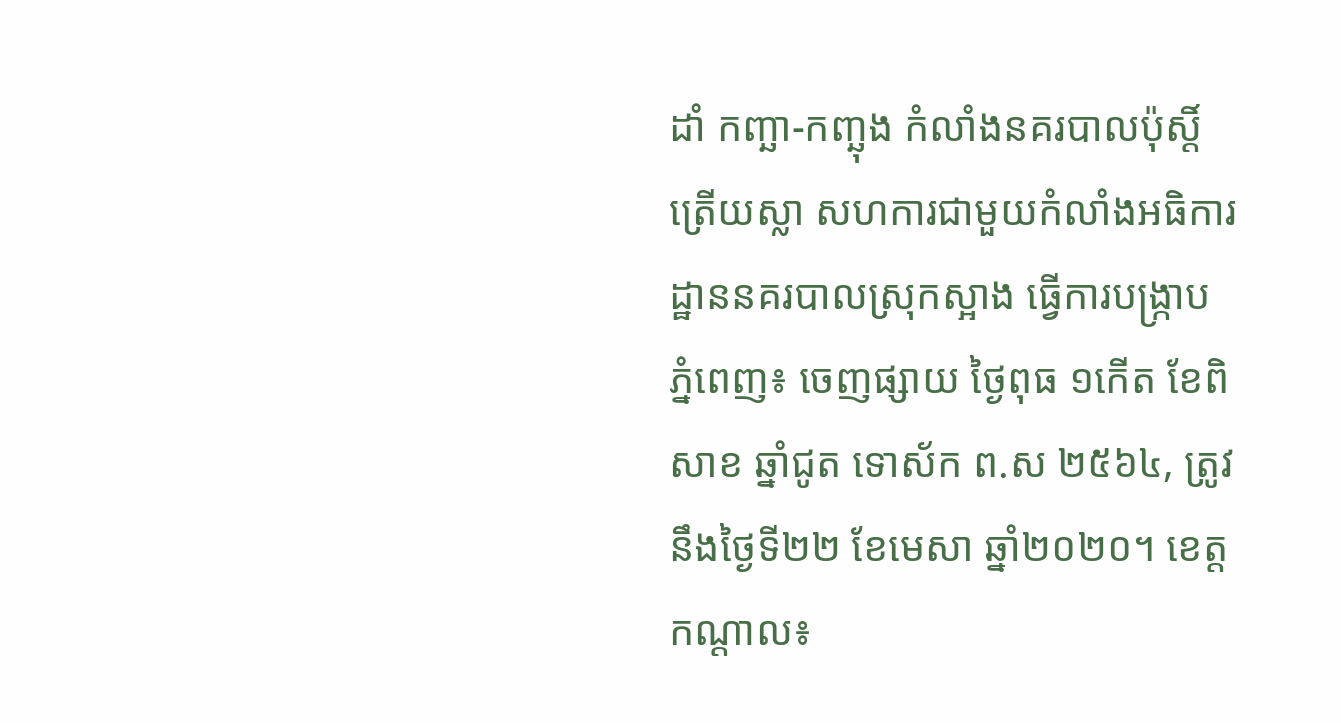ដាំ កញ្ឆា-កញ្ឆុង កំលាំងនគរបាលប៉ុស្ដិ៍ត្រើយស្លា សហការជាមួយកំលាំងអធិការដ្ឋាននគរបាលស្រុកស្អាង ធ្វើការបង្ក្រាប
ភ្នំពេញ៖ ចេញផ្សាយ ថ្ងៃពុធ ១កើត ខែពិសាខ ឆ្នាំជូត ទោស័ក ព.ស ២៥៦៤, ត្រូវនឹងថ្ងៃទី២២ ខែមេសា ឆ្នាំ២០២០។ ខេត្តកណ្តាល៖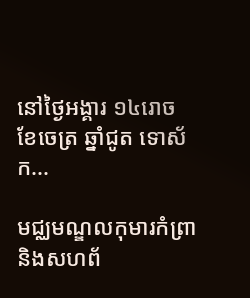នៅថ្ងៃអង្គារ ១៤រោច ខែចេត្រ ឆ្នាំជូត ទោស័ក...

មជ្ឈមណ្ឌលកុមារកំព្រា និងសហព័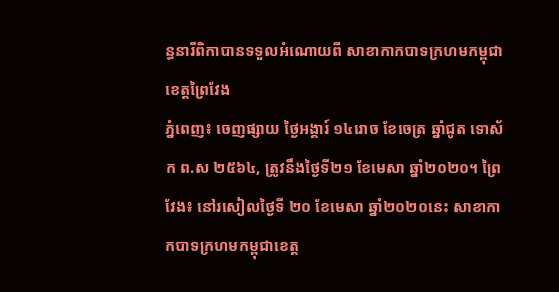ន្ធនារីពិកាបានទទួលអំណោយពី សាខាកាកបាទក្រហមកម្ពុជាខេត្តព្រៃវែង
ភ្នំពេញ៖ ចេញផ្សាយ ថ្ងៃអង្គារ៍ ១៤រោច ខែចេត្រ ឆ្នាំជូត ទោស័ក ព.ស ២៥៦៤, ត្រូវនឹងថ្ងៃទី២១ ខែមេសា ឆ្នាំ២០២០។ ព្រៃវែង៖ នៅរសៀលថ្ងៃទី ២០ ខែមេសា ឆ្នាំ២០២០នេះ សាខាកាកបាទក្រហមកម្ពុជាខេត្ត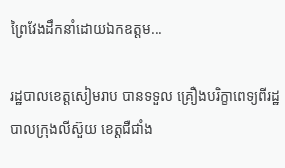ព្រៃវែងដឹកនាំដោយឯកឧត្តម...

រដ្ឋបាលខេត្តសៀមរាប បានទទួល គ្រឿងបរិក្ខាពេទ្យពីរដ្ឋបាលក្រុងលីស៊ួយ ខេត្តជឺជាំង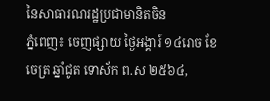នៃសាធារណរដ្ឋប្រជាមានិតចិន
ភ្នំពេញ៖ ចេញផ្សាយ ថ្ងៃអង្គារ៍ ១៤រោច ខែចេត្រ ឆ្នាំជូត ទោស័ក ព.ស ២៥៦៤,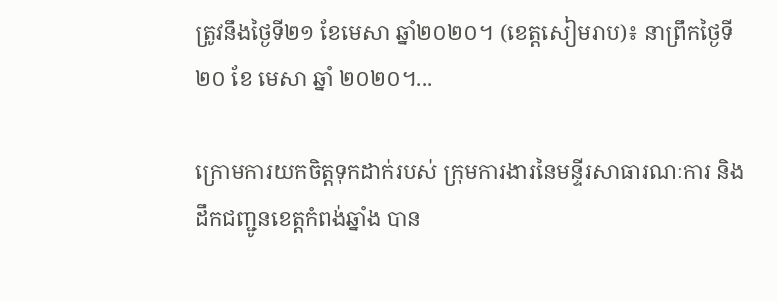ត្រូវនឹងថ្ងៃទី២១ ខែមេសា ឆ្នាំ២០២០។ (ខេត្តសៀមរាប)៖ នាព្រឹកថ្ងៃទី២០ ខែ មេសា ឆ្នាំ ២០២០។...

ក្រោមការយកចិត្តទុកដាក់របស់ ក្រុមការងារនៃមន្ទីរសាធារណៈការ និងដឹកជញ្ជូនខេត្តកំពង់ឆ្នាំង បាន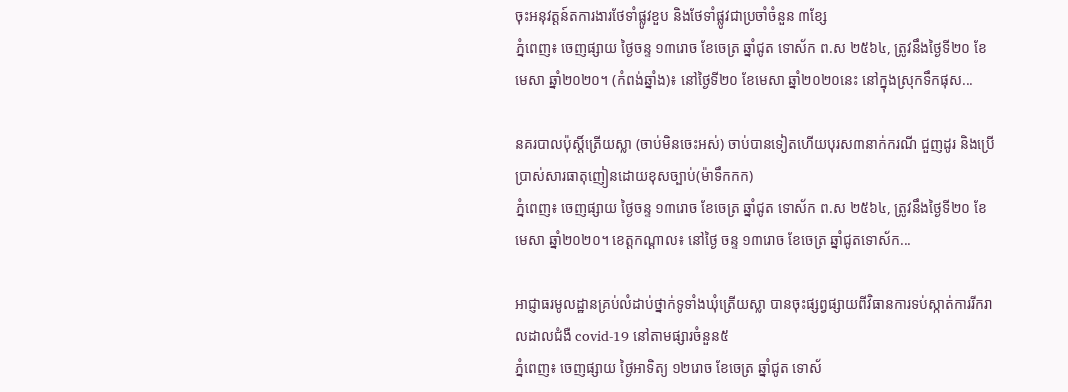ចុះអនុវត្តន៍តការងារថែទាំផ្លូវខួប និងថែទាំផ្លូវជាប្រចាំចំនួន ៣ខ្សែ
ភ្នំពេញ៖ ចេញផ្សាយ ថ្ងៃចន្ទ ១៣រោច ខែចេត្រ ឆ្នាំជូត ទោស័ក ព.ស ២៥៦៤, ត្រូវនឹងថ្ងៃទី២០ ខែមេសា ឆ្នាំ២០២០។ (កំពង់ឆ្នាំង)៖ នៅថ្ងៃទី២០ ខែមេសា ឆ្នាំ២០២០នេះ នៅក្នុងស្រុកទឹកផុស...

នគរបាលប៉ុស្តិ៍ត្រើយស្លា (ចាប់មិនចេះអស់) ចាប់បានទៀតហើយបុរស៣នាក់ករណី ជួញដូរ និងប្រើប្រាស់សារធាតុញៀនដោយខុសច្បាប់(ម៉ាទឹកកក)
ភ្នំពេញ៖ ចេញផ្សាយ ថ្ងៃចន្ទ ១៣រោច ខែចេត្រ ឆ្នាំជូត ទោស័ក ព.ស ២៥៦៤, ត្រូវនឹងថ្ងៃទី២០ ខែមេសា ឆ្នាំ២០២០។ ខេត្តកណ្តាល៖ នៅថ្ងៃ ចន្ទ ១៣រោច ខែចេត្រ ឆ្នាំជូតទោស័ក...

អាជ្ញាធរមូលដ្ឋានគ្រប់លំដាប់ថ្នាក់ទូទាំងឃុំត្រើយស្លា បានចុះផ្សព្វផ្សាយពីវិធានការទប់ស្កាត់ការរីករាលដាលជំងឺ covid-19 នៅតាមផ្សារចំនួន៥
ភ្នំពេញ៖ ចេញផ្សាយ ថ្ងៃអាទិត្យ ១២រោច ខែចេត្រ ឆ្នាំជូត ទោស័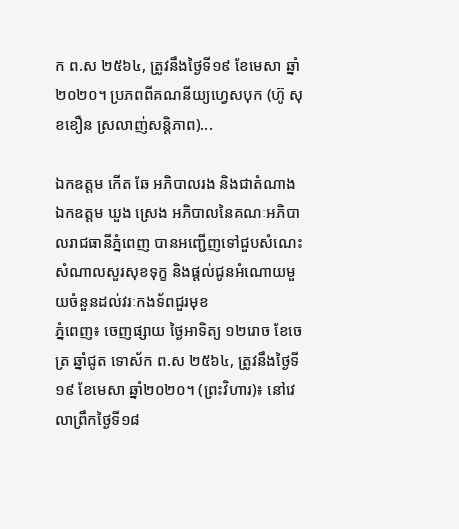ក ព.ស ២៥៦៤, ត្រូវនឹងថ្ងៃទី១៩ ខែមេសា ឆ្នាំ២០២០។ ប្រភពពីគណនីយ្យហ្វេសបុក (ហ៊ូ សុខខឿន ស្រលាញ់សន្តិភាព)...

ឯកឧត្ដម កើត ឆែ អភិបាលរង និងជាតំណាង ឯកឧត្ដម ឃួង ស្រេង អភិបាលនៃគណៈអភិបាលរាជធានីភ្នំពេញ បានអញ្ជើញទៅជួបសំណេះសំណាលសួរសុខទុក្ខ និងផ្តល់ជូនអំណោយមួយចំនួនដល់វរៈកងទ័ពជួរមុខ
ភ្នំពេញ៖ ចេញផ្សាយ ថ្ងៃអាទិត្យ ១២រោច ខែចេត្រ ឆ្នាំជូត ទោស័ក ព.ស ២៥៦៤, ត្រូវនឹងថ្ងៃទី១៩ ខែមេសា ឆ្នាំ២០២០។ (ព្រះវិហារ)៖ នៅវេលាព្រឹកថ្ងៃទី១៨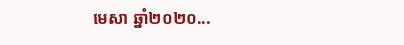មេសា ឆ្នាំ២០២០...